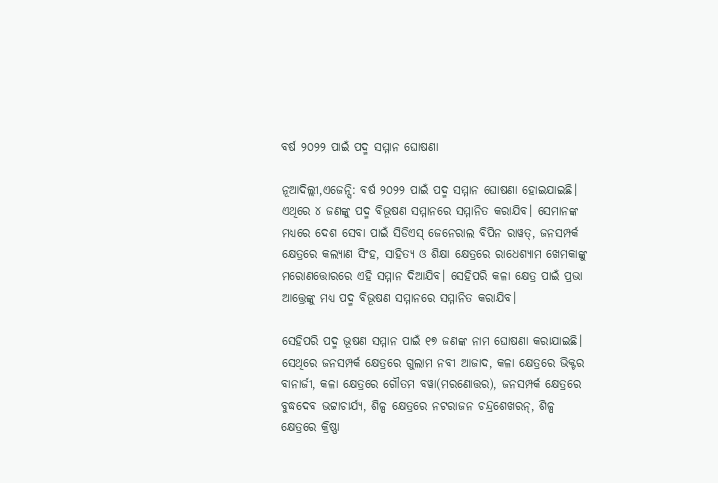ବର୍ଷ ୨୦୨୨ ପାଇଁ ପଦ୍ମ ସମ୍ମାନ ଘୋଷଣା

ନୂଆଦିଲ୍ଲୀ,ଏଜେନ୍ସି: ବର୍ଷ ୨୦୨୨ ପାଇଁ ପଦ୍ମ ସମ୍ମାନ ଘୋଷଣା ହୋଇଯାଇଛି। ଏଥିରେ ୪ ଜଣଙ୍କୁ ପଦ୍ମ ବିଭୂଷଣ ସମ୍ମାନରେ ସମ୍ମାନିତ କରାଯିବ। ସେମାନଙ୍କ ମଧ୍ୟରେ ଦେଶ ସେବା ପାଇଁ ସିଡିଏସ୍ ଜେନେରାଲ ବିପିନ ରାୱତ୍, ଜନସମ୍ପର୍କ କ୍ଷେତ୍ରରେ କଲ୍ୟାଣ ସିଂହ, ସାହିତ୍ୟ ଓ ଶିକ୍ଷା କ୍ଷେତ୍ରରେ ରାଧେଶ୍ୟାମ ଖେମକାଙ୍କୁ ମରୋଣତ୍ତୋରରେ ଏହି ସମ୍ମାନ ଦିଆଯିବ। ସେହିପରି କଳା କ୍ଷେତ୍ର ପାଇଁ ପ୍ରଭା ଆତ୍ତ୍ରେଙ୍କୁ ମଧ୍ୟ ପଦ୍ମ ବିଭୂଷଣ ସମ୍ମାନରେ ସମ୍ମାନିତ କରାଯିବ।

ସେହିପରି ପଦ୍ମ ଭୂଷଣ ସମ୍ମାନ ପାଇଁ ୧୭ ଜଣଙ୍କ ନାମ ଘୋଷଣା କରାଯାଇଛି। ସେଥିରେ ଜନସମ୍ପର୍କ କ୍ଷେତ୍ରରେ ଗୁଲାମ ନବୀ ଆଜାଦ, କଳା କ୍ଷେତ୍ରରେ ଭିକ୍ଟର ବାନାର୍ଜୀ, କଳା କ୍ଷେତ୍ରରେ ଗୌତମ ବୱା(ମରଣୋତ୍ତର), ଜନସମ୍ପର୍କ କ୍ଷେତ୍ରରେ ବୁଦ୍ଧଦେବ ଭଟ୍ଟାଚାର୍ଯ୍ୟ, ଶିଳ୍ପ କ୍ଷେତ୍ରରେ ନଟରାଜନ ଚନ୍ଦ୍ରଶେଖରନ୍, ଶିଳ୍ପ କ୍ଷେତ୍ରରେ କ୍ରିଷ୍ଣା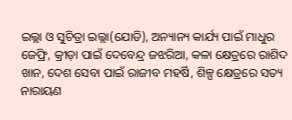ଇଲ୍ଲା ଓ ସୁଚିତ୍ରା ଇଲ୍ଲା(ଯୋଡି), ଅନ୍ୟାନ୍ୟ କାର୍ଯ୍ୟ ପାଇଁ ମାଧୁର ଜେଫ୍ରି, କ୍ରୀଡ଼ା ପାଇଁ ଦେବେନ୍ଦ୍ର ଜଝରିଆ, କଳା କ୍ଷେତ୍ରରେ ରାଶିଦ ଖାନ, ଦେଶ ସେବା ପାଇଁ ରାଜୀବ ମହର୍ଷି, ଶିଳ୍ପ କ୍ଷେତ୍ରରେ ସତ୍ୟ ନାରାୟଣ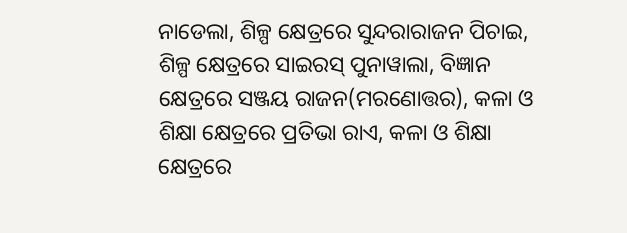ନାଡେଲା, ଶିଳ୍ପ କ୍ଷେତ୍ରରେ ସୁନ୍ଦରାରାଜନ ପିଚାଇ, ଶିଳ୍ପ କ୍ଷେତ୍ରରେ ସାଇରସ୍ ପୁନାୱାଲା, ବିଜ୍ଞାନ କ୍ଷେତ୍ରରେ ସଞ୍ଜୟ ରାଜନ(ମରଣୋତ୍ତର), କଳା ଓ ଶିକ୍ଷା କ୍ଷେତ୍ରରେ ପ୍ରତିଭା ରାଏ, କଳା ଓ ଶିକ୍ଷା କ୍ଷେତ୍ରରେ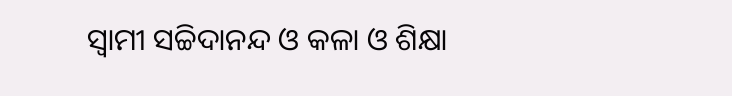ସ୍ୱାମୀ ସଚ୍ଚିଦାନନ୍ଦ ଓ କଳା ଓ ଶିକ୍ଷା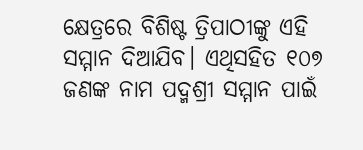କ୍ଷେତ୍ରରେ ବିଶିଷ୍ଟ ତ୍ରିପାଠୀଙ୍କୁ ଏହି ସମ୍ମାନ ଦିଆଯିବ। ଏଥିସହିତ ୧୦୭ ଜଣଙ୍କ ନାମ ପଦ୍ମଶ୍ରୀ ସମ୍ମାନ ପାଇଁ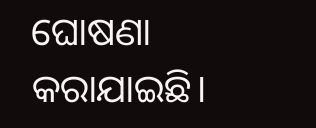ଘୋଷଣା କରାଯାଇଛି।